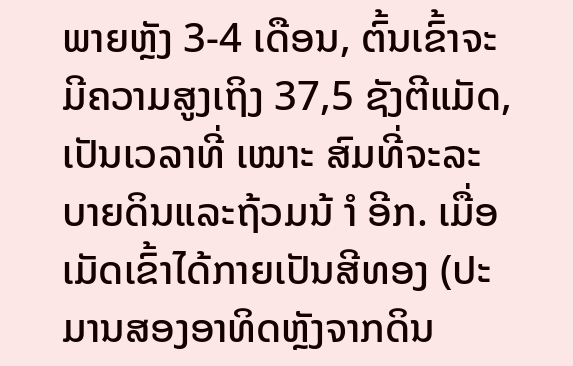ພາຍຫຼັງ 3-4 ເດືອນ, ຕົ້ນເຂົ້າຈະມີຄວາມສູງເຖິງ 37,5 ຊັງຕີແມັດ, ເປັນເວລາທີ່ ເໝາະ ສົມທີ່ຈະລະບາຍດິນແລະຖ້ວມນ້ ຳ ອີກ. ເມື່ອເມັດເຂົ້າໄດ້ກາຍເປັນສີທອງ (ປະມານສອງອາທິດຫຼັງຈາກດິນ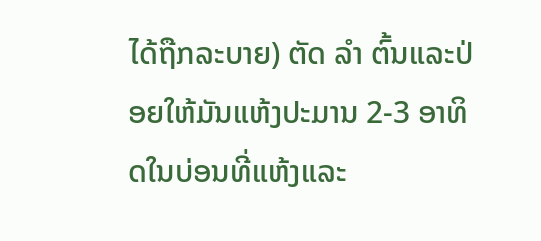ໄດ້ຖືກລະບາຍ) ຕັດ ລຳ ຕົ້ນແລະປ່ອຍໃຫ້ມັນແຫ້ງປະມານ 2-3 ອາທິດໃນບ່ອນທີ່ແຫ້ງແລະ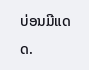ບ່ອນມີແດດ.